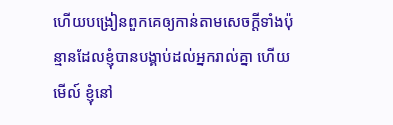ហើយបង្រៀនពួកគេឲ្យកាន់តាមសេចក្ដីទាំងប៉ុន្មានដែលខ្ញុំបានបង្គាប់ដល់អ្នករាល់គ្នា ហើយមើល៍ ខ្ញុំនៅ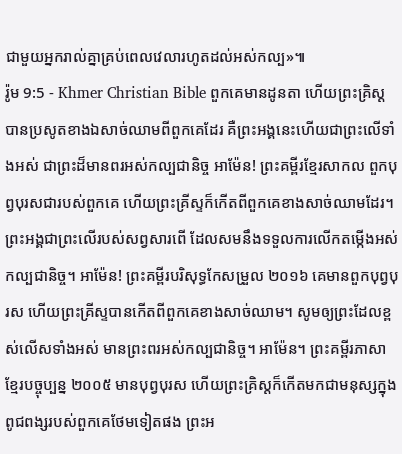ជាមួយអ្នករាល់គ្នាគ្រប់ពេលវេលារហូតដល់អស់កល្ប»៕
រ៉ូម 9:5 - Khmer Christian Bible ពួកគេមានដូនតា ហើយព្រះគ្រិស្ដបានប្រសូតខាងឯសាច់ឈាមពីពួកគេដែរ គឺព្រះអង្គនេះហើយជាព្រះលើទាំងអស់ ជាព្រះដ៏មានពរអស់កល្បជានិច្ច អាម៉ែន! ព្រះគម្ពីរខ្មែរសាកល ពួកបុព្វបុរសជារបស់ពួកគេ ហើយព្រះគ្រីស្ទក៏កើតពីពួកគេខាងសាច់ឈាមដែរ។ ព្រះអង្គជាព្រះលើរបស់សព្វសារពើ ដែលសមនឹងទទួលការលើកតម្កើងអស់កល្បជានិច្ច។ អាម៉ែន! ព្រះគម្ពីរបរិសុទ្ធកែសម្រួល ២០១៦ គេមានពួកបុព្វបុរស ហើយព្រះគ្រីស្ទបានកើតពីពួកគេខាងសាច់ឈាម។ សូមឲ្យព្រះដែលខ្ពស់លើសទាំងអស់ មានព្រះពរអស់កល្បជានិច្ច។ អាម៉ែន។ ព្រះគម្ពីរភាសាខ្មែរបច្ចុប្បន្ន ២០០៥ មានបុព្វបុរស ហើយព្រះគ្រិស្តក៏កើតមកជាមនុស្សក្នុងពូជពង្សរបស់ពួកគេថែមទៀតផង ព្រះអ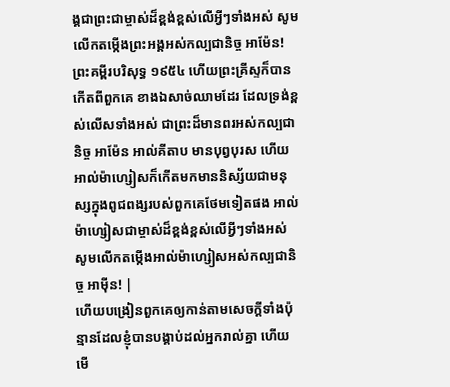ង្គជាព្រះជាម្ចាស់ដ៏ខ្ពង់ខ្ពស់លើអ្វីៗទាំងអស់ សូមលើកតម្កើងព្រះអង្គអស់កល្បជានិច្ច អាម៉ែន! ព្រះគម្ពីរបរិសុទ្ធ ១៩៥៤ ហើយព្រះគ្រីស្ទក៏បានកើតពីពួកគេ ខាងឯសាច់ឈាមដែរ ដែលទ្រង់ខ្ពស់លើសទាំងអស់ ជាព្រះដ៏មានពរអស់កល្បជានិច្ច អាម៉ែន អាល់គីតាប មានបុព្វបុរស ហើយអាល់ម៉ាហ្សៀសក៏កើតមកមាននិស្ស័យជាមនុស្សក្នុងពូជពង្សរបស់ពួកគេថែមទៀតផង អាល់ម៉ាហ្សៀសជាម្ចាស់ដ៏ខ្ពង់ខ្ពស់លើអ្វីៗទាំងអស់ សូមលើកតម្កើងអាល់ម៉ាហ្សៀសអស់កល្បជានិច្ច អាម៉ីន! |
ហើយបង្រៀនពួកគេឲ្យកាន់តាមសេចក្ដីទាំងប៉ុន្មានដែលខ្ញុំបានបង្គាប់ដល់អ្នករាល់គ្នា ហើយមើ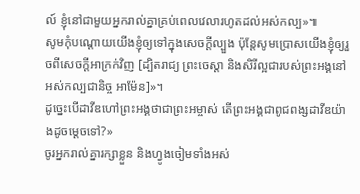ល៍ ខ្ញុំនៅជាមួយអ្នករាល់គ្នាគ្រប់ពេលវេលារហូតដល់អស់កល្ប»៕
សូមកុំបណ្ដោយយើងខ្ញុំឲ្យទៅក្នុងសេចក្ដីល្បួង ប៉ុន្ដែសូមប្រោសយើងខ្ញុំឲ្យរួចពីសេចក្ដីអាក្រក់វិញ [ដ្បិតរាជ្យ ព្រះចេស្ដា និងសិរីល្អជារបស់ព្រះអង្គនៅអស់កល្បជានិច្ច អាម៉ែន]»។
ដូច្នេះបើដាវីឌហៅព្រះអង្គថាជាព្រះអម្ចាស់ តើព្រះអង្គជាពូជពង្សដាវីឌយ៉ាងដូចម្ដេចទៅ?»
ចូរអ្នករាល់គ្នារក្សាខ្លួន និងហ្វូងចៀមទាំងអស់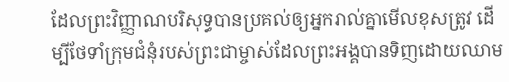ដែលព្រះវិញ្ញាណបរិសុទ្ធបានប្រគល់ឲ្យអ្នករាល់គ្នាមើលខុសត្រូវ ដើម្បីថែទាំក្រុមជំនុំរបស់ព្រះជាម្ចាស់ដែលព្រះអង្គបានទិញដោយឈាម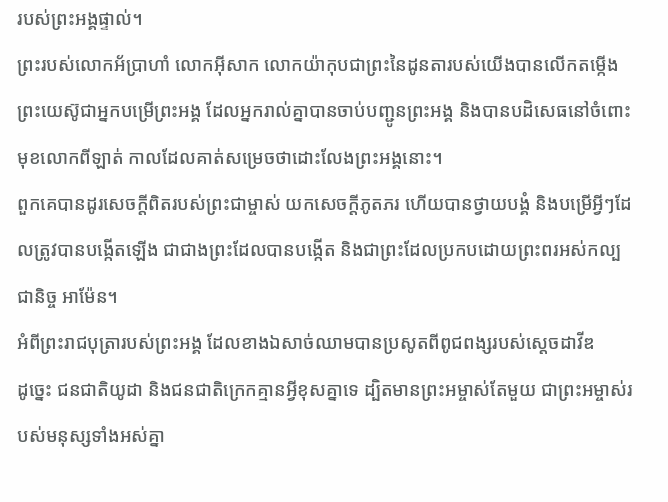របស់ព្រះអង្គផ្ទាល់។
ព្រះរបស់លោកអ័ប្រាហាំ លោកអ៊ីសាក លោកយ៉ាកុបជាព្រះនៃដូនតារបស់យើងបានលើកតម្កើងព្រះយេស៊ូជាអ្នកបម្រើព្រះអង្គ ដែលអ្នករាល់គ្នាបានចាប់បញ្ជូនព្រះអង្គ និងបានបដិសេធនៅចំពោះមុខលោកពីឡាត់ កាលដែលគាត់សម្រេចថាដោះលែងព្រះអង្គនោះ។
ពួកគេបានដូរសេចក្ដីពិតរបស់ព្រះជាម្ចាស់ យកសេចក្ដីភូតភរ ហើយបានថ្វាយបង្គំ និងបម្រើអ្វីៗដែលត្រូវបានបង្កើតឡើង ជាជាងព្រះដែលបានបង្កើត និងជាព្រះដែលប្រកបដោយព្រះពរអស់កល្បជានិច្ច អាម៉ែន។
អំពីព្រះរាជបុត្រារបស់ព្រះអង្គ ដែលខាងឯសាច់ឈាមបានប្រសូតពីពូជពង្សរបស់ស្ដេចដាវីឌ
ដូច្នេះ ជនជាតិយូដា និងជនជាតិក្រេកគ្មានអ្វីខុសគ្នាទេ ដ្បិតមានព្រះអម្ចាស់តែមួយ ជាព្រះអម្ចាស់របស់មនុស្សទាំងអស់គ្នា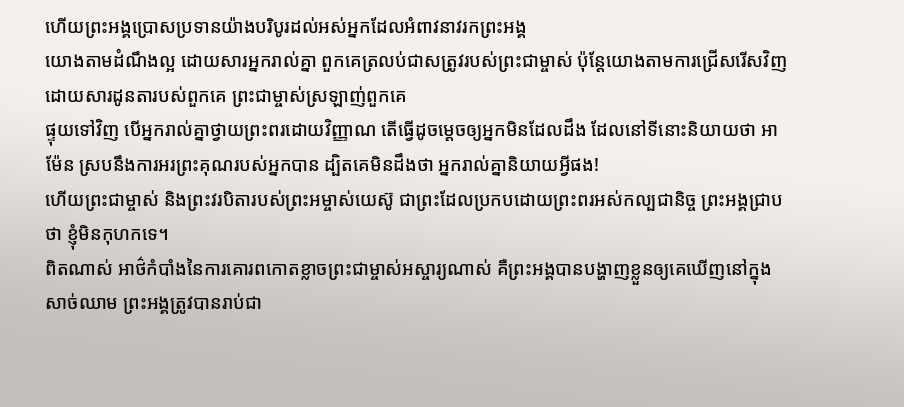ហើយព្រះអង្គប្រោសប្រទានយ៉ាងបរិបូរដល់អស់អ្នកដែលអំពាវនាវរកព្រះអង្គ
យោងតាមដំណឹងល្អ ដោយសារអ្នករាល់គ្នា ពួកគេត្រលប់ជាសត្រូវរបស់ព្រះជាម្ចាស់ ប៉ុន្ដែយោងតាមការជ្រើសរើសវិញ ដោយសារដូនតារបស់ពួកគេ ព្រះជាម្ចាស់ស្រឡាញ់ពួកគេ
ផ្ទុយទៅវិញ បើអ្នករាល់គ្នាថ្វាយព្រះពរដោយវិញ្ញាណ តើធ្វើដូចម្ដេចឲ្យអ្នកមិនដែលដឹង ដែលនៅទីនោះនិយាយថា អាម៉ែន ស្របនឹងការអរព្រះគុណរបស់អ្នកបាន ដ្បិតគេមិនដឹងថា អ្នករាល់គ្នានិយាយអ្វីផង!
ហើយព្រះជាម្ចាស់ និងព្រះវរបិតារបស់ព្រះអម្ចាស់យេស៊ូ ជាព្រះដែលប្រកបដោយព្រះពរអស់កល្បជានិច្ច ព្រះអង្គជ្រាបថា ខ្ញុំមិនកុហកទេ។
ពិតណាស់ អាថ៌កំបាំងនៃការគោរពកោតខ្លាចព្រះជាម្ចាស់អស្ចារ្យណាស់ គឺព្រះអង្គបានបង្ហាញខ្លួនឲ្យគេឃើញនៅក្នុងសាច់ឈាម ព្រះអង្គត្រូវបានរាប់ជា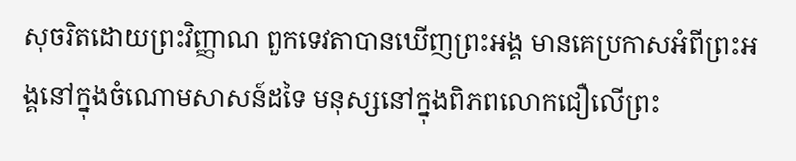សុចរិតដោយព្រះវិញ្ញាណ ពួកទេវតាបានឃើញព្រះអង្គ មានគេប្រកាសអំពីព្រះអង្គនៅក្នុងចំណោមសាសន៍ដទៃ មនុស្សនៅក្នុងពិភពលោកជឿលើព្រះ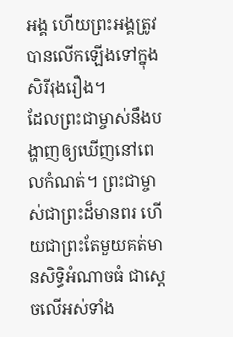អង្គ ហើយព្រះអង្គត្រូវបានលើកឡើងទៅក្នុងសិរីរុងរឿង។
ដែលព្រះជាម្ចាស់នឹងបង្ហាញឲ្យឃើញនៅពេលកំណត់។ ព្រះជាម្ចាស់ជាព្រះដ៏មានពរ ហើយជាព្រះតែមួយគត់មានសិទ្ធិអំណាចធំ ជាស្ដេចលើអស់ទាំង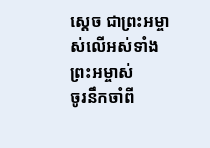ស្ដេច ជាព្រះអម្ចាស់លើអស់ទាំងព្រះអម្ចាស់
ចូរនឹកចាំពី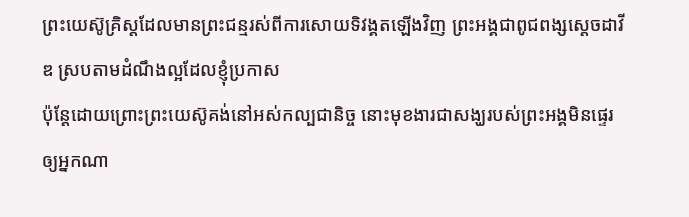ព្រះយេស៊ូគ្រិស្ដដែលមានព្រះជន្មរស់ពីការសោយទិវង្គតឡើងវិញ ព្រះអង្គជាពូជពង្សស្តេចដាវីឌ ស្របតាមដំណឹងល្អដែលខ្ញុំប្រកាស
ប៉ុន្ដែដោយព្រោះព្រះយេស៊ូគង់នៅអស់កល្បជានិច្ច នោះមុខងារជាសង្ឃរបស់ព្រះអង្គមិនផ្ទេរឲ្យអ្នកណា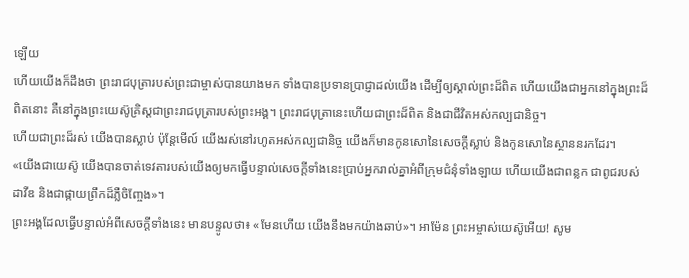ឡើយ
ហើយយើងក៏ដឹងថា ព្រះរាជបុត្រារបស់ព្រះជាម្ចាស់បានយាងមក ទាំងបានប្រទានប្រាជ្ញាដល់យើង ដើម្បីឲ្យស្គាល់ព្រះដ៏ពិត ហើយយើងជាអ្នកនៅក្នុងព្រះដ៏ពិតនោះ គឺនៅក្នុងព្រះយេស៊ូគ្រិស្ដជាព្រះរាជបុត្រារបស់ព្រះអង្គ។ ព្រះរាជបុត្រានេះហើយជាព្រះដ៏ពិត និងជាជីវិតអស់កល្បជានិច្ច។
ហើយជាព្រះដ៏រស់ យើងបានស្លាប់ ប៉ុន្ដែមើល៍ យើងរស់នៅរហូតអស់កល្បជានិច្ច យើងក៏មានកូនសោនៃសេចក្ដីស្លាប់ និងកូនសោនៃស្ថាននរកដែរ។
«យើងជាយេស៊ូ យើងបានចាត់ទេវតារបស់យើងឲ្យមកធ្វើបន្ទាល់សេចក្ដីទាំងនេះបា្រប់អ្នករាល់គ្នាអំពីក្រុមជំនុំទាំងឡាយ ហើយយើងជាពន្លក ជាពូជរបស់ដាវីឌ និងជាផ្កាយពឹ្រកដ៏ភ្លឺចិញ្ចែង»។
ព្រះអង្គដែលធ្វើបន្ទាល់អំពីសេចក្ដីទាំងនេះ មានបន្ទូលថា៖ «មែនហើយ យើងនឹងមកយ៉ាងឆាប់»។ អាម៉ែន ព្រះអម្ចាស់យេស៊ូអើយ! សូម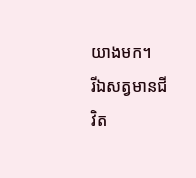យាងមក។
រីឯសត្វមានជីវិត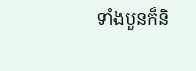ទាំងបួនក៏និ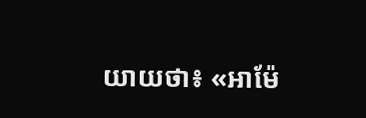យាយថា៖ «អាម៉ែ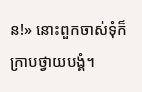ន!» នោះពួកចាស់ទុំក៏ក្រាបថ្វាយបង្គំ។